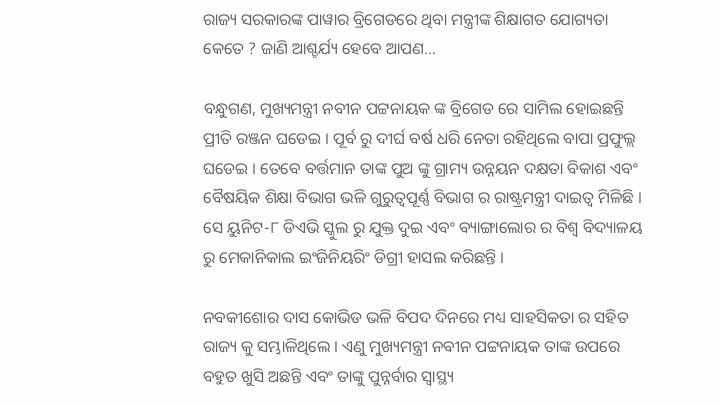ରାଜ୍ୟ ସରକାରଙ୍କ ପାୱାର ବ୍ରିଗେଡରେ ଥିବା ମନ୍ତ୍ରୀଙ୍କ ଶିକ୍ଷାଗତ ଯୋଗ୍ୟତା କେତେ ? ଜାଣି ଆଶ୍ଚର୍ଯ୍ୟ ହେବେ ଆପଣ…

ବନ୍ଧୁଗଣ, ମୁଖ୍ୟମନ୍ତ୍ରୀ ନବୀନ ପଟ୍ଟନାୟକ ଙ୍କ ବ୍ରିଗେଡ ରେ ସାମିଲ ହୋଇଛନ୍ତି ପ୍ରୀତି ରଞ୍ଜନ ଘଡେଇ । ପୂର୍ବ ରୁ ଦୀର୍ଘ ବର୍ଷ ଧରି ନେତା ରହିଥିଲେ ବାପା ପ୍ରଫୁଲ୍ଲ ଘଡେଇ । ତେବେ ବର୍ତ୍ତମାନ ତାଙ୍କ ପୁଅ ଙ୍କୁ ଗ୍ରାମ୍ୟ ଉନ୍ନୟନ ଦକ୍ଷତା ବିକାଶ ଏବଂ ବୈଷୟିକ ଶିକ୍ଷା ବିଭାଗ ଭଳି ଗୁରୁତ୍ଵପୂର୍ଣ୍ଣ ବିଭାଗ ର ରାଷ୍ଟ୍ରମନ୍ତ୍ରୀ ଦାଇତ୍ଵ ମିଳିଛି । ସେ ୟୁନିଟ-୮ ଡିଏଭି ସ୍କୁଲ ରୁ ଯୁକ୍ତ ଦୁଇ ଏବଂ ବ୍ୟାଙ୍ଗାଲୋର ର ବିଶ୍ଵ ବିଦ୍ୟାଳୟ ରୁ ମେକାନିକାଲ ଇଂଜିନିୟରିଂ ଡିଗ୍ରୀ ହାସଲ କରିଛନ୍ତି ।

ନବକୀଶୋର ଦାସ କୋଭିଡ ଭଳି ବିପଦ ଦିନରେ ମଧ୍ୟ ସାହସିକତା ର ସହିତ ରାଜ୍ୟ କୁ ସମ୍ଭାଳିଥିଲେ । ଏଣୁ ମୁଖ୍ୟମନ୍ତ୍ରୀ ନବୀନ ପଟ୍ଟନାୟକ ତାଙ୍କ ଉପରେ ବହୁତ ଖୁସି ଅଛନ୍ତି ଏବଂ ତାଙ୍କୁ ପୁନ୍ନର୍ବାର ସ୍ୱାସ୍ଥ୍ୟ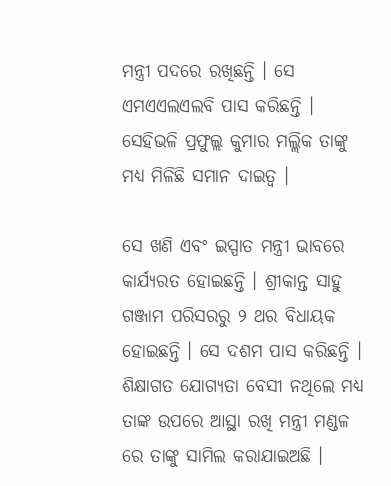ମନ୍ତ୍ରୀ ପଦରେ ରଖିଛନ୍ତି । ସେ ଏମଏଏଲଏଲବି ପାସ କରିଛନ୍ତି । ସେହିଭଳି ପ୍ରଫୁଲ୍ଲ କୁମାର ମଲ୍ଲିକ ତାଙ୍କୁ ମଧ୍ୟ ମିଳିଛି ସମାନ ଦାଇତ୍ଵ ।

ସେ ଖଣି ଏବଂ ଇସ୍ପାତ ମନ୍ତ୍ରୀ ଭାବରେ କାର୍ଯ୍ୟରତ ହୋଇଛନ୍ତି । ଶ୍ରୀକାନ୍ତ ସାହୁ ଗଞ୍ଜାମ ପରିସରରୁ ୨ ଥର ବିଧାୟକ ହୋଇଛନ୍ତି । ସେ ଦଶମ ପାସ କରିଛନ୍ତି । ଶିକ୍ଷାଗତ ଯୋଗ୍ୟତା ବେସୀ ନଥିଲେ ମଧ୍ୟ ତାଙ୍କ ଉପରେ ଆସ୍ଥା ରଖି ମନ୍ତ୍ରୀ ମଣ୍ଡଳ ରେ ତାଙ୍କୁ ସାମିଲ କରାଯାଇଅଛି ।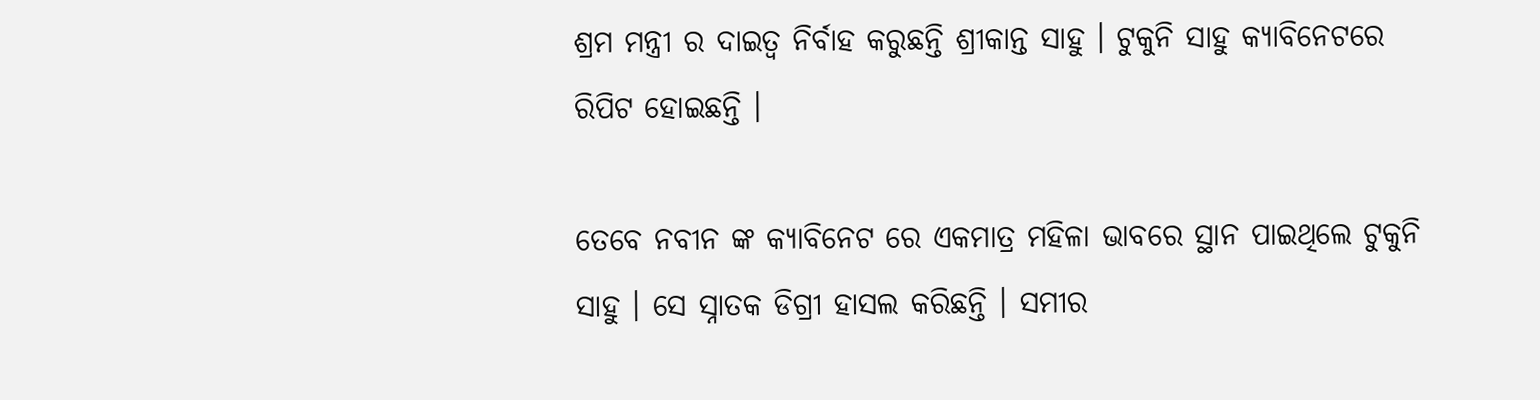ଶ୍ରମ ମନ୍ତ୍ରୀ ର ଦାଇତ୍ଵ ନିର୍ବାହ କରୁଛନ୍ତି ଶ୍ରୀକାନ୍ତ ସାହୁ । ଟୁକୁନି ସାହୁ କ୍ୟାବିନେଟରେ ରିପିଟ ହୋଇଛନ୍ତି ।

ତେବେ ନବୀନ ଙ୍କ କ୍ୟାବିନେଟ ରେ ଏକମାତ୍ର ମହିଳା ଭାବରେ ସ୍ଥାନ ପାଇଥିଲେ ଟୁକୁନି ସାହୁ । ସେ ସ୍ନାତକ ଡିଗ୍ରୀ ହାସଲ କରିଛନ୍ତି । ସମୀର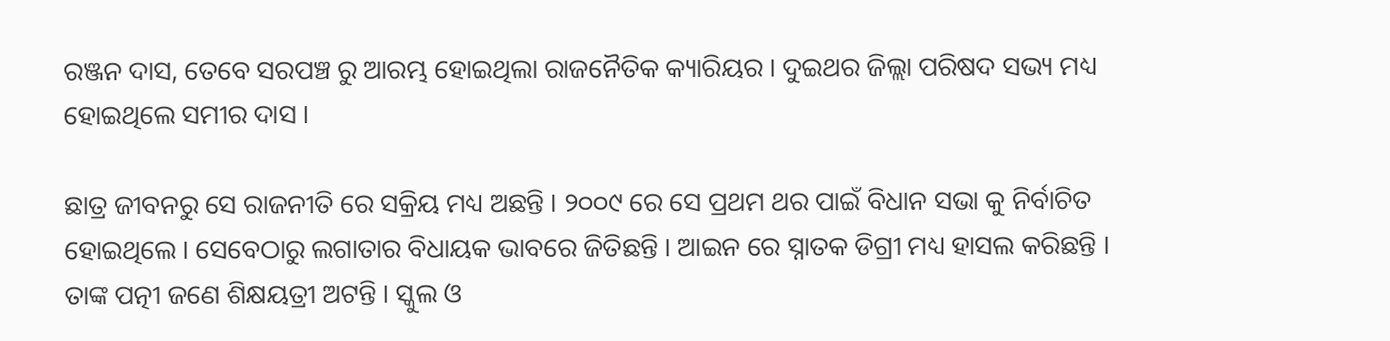ରଞ୍ଜନ ଦାସ, ତେବେ ସରପଞ୍ଚ ରୁ ଆରମ୍ଭ ହୋଇଥିଲା ରାଜନୈତିକ କ୍ୟାରିୟର । ଦୁଇଥର ଜିଲ୍ଲା ପରିଷଦ ସଭ୍ୟ ମଧ୍ୟ ହୋଇଥିଲେ ସମୀର ଦାସ ।

ଛାତ୍ର ଜୀବନରୁ ସେ ରାଜନୀତି ରେ ସକ୍ରିୟ ମଧ୍ୟ ଅଛନ୍ତି । ୨୦୦୯ ରେ ସେ ପ୍ରଥମ ଥର ପାଇଁ ବିଧାନ ସଭା କୁ ନିର୍ବାଚିତ ହୋଇଥିଲେ । ସେବେଠାରୁ ଲଗାତାର ବିଧାୟକ ଭାବରେ ଜିତିଛନ୍ତି । ଆଇନ ରେ ସ୍ନାତକ ଡିଗ୍ରୀ ମଧ୍ୟ ହାସଲ କରିଛନ୍ତି । ତାଙ୍କ ପତ୍ନୀ ଜଣେ ଶିକ୍ଷୟତ୍ରୀ ଅଟନ୍ତି । ସ୍କୁଲ ଓ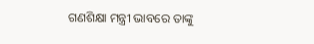ଗଣଶିକ୍ଷା ମନ୍ତ୍ରୀ ଭାବରେ ତାଙ୍କୁ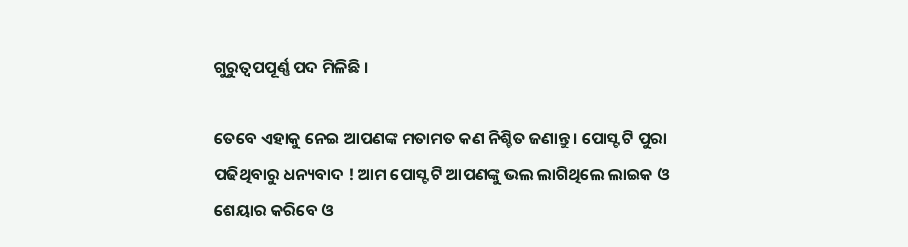ଗୁରୁତ୍ଵପପୂର୍ଣ୍ଣ ପଦ ମିଳିଛି ।

ତେବେ ଏହାକୁ ନେଇ ଆପଣଙ୍କ ମତାମତ କଣ ନିଶ୍ଚିତ ଜଣାନ୍ତୁ । ପୋସ୍ଟ ଟି ପୁରା ପଢିଥିବାରୁ ଧନ୍ୟବାଦ ! ଆମ ପୋସ୍ଟ ଟି ଆପଣଙ୍କୁ ଭଲ ଲାଗିଥିଲେ ଲାଇକ ଓ ଶେୟାର କରିବେ ଓ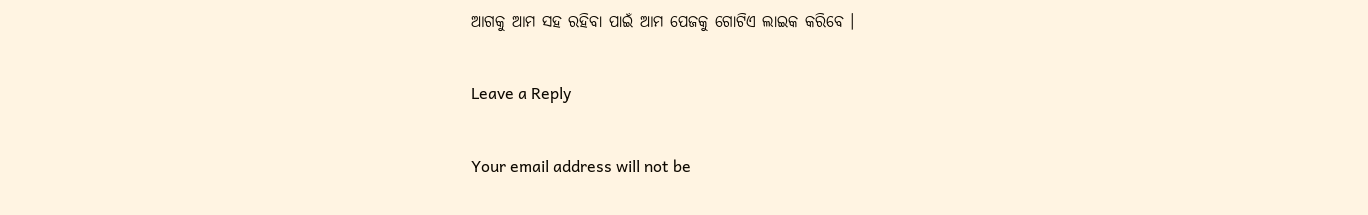ଆଗକୁ ଆମ ସହ ରହିବା ପାଇଁ ଆମ ପେଜକୁ ଗୋଟିଏ ଲାଇକ କରିବେ ।

Leave a Reply

Your email address will not be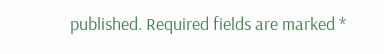published. Required fields are marked *